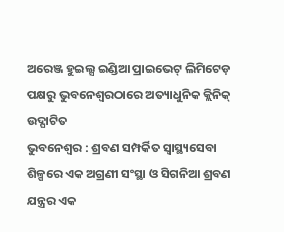ଅରେଞ୍ଜ ହୁଇଲ୍ସ ଇଣ୍ଡିଆ ପ୍ରାଇଭେଟ୍ ଲିମିଟେଡ଼ ପକ୍ଷରୁ ଭୁବନେଶ୍ୱରଠାରେ ଅତ୍ୟାଧୁନିକ କ୍ଲିନିକ୍ ଉଦ୍ଘାଟିତ
ଭୁବନେଶ୍ୱର : ଶ୍ରବଣ ସମ୍ପର୍କିତ ସ୍ୱାସ୍ଥ୍ୟସେବା ଶିଳ୍ପରେ ଏକ ଅଗ୍ରଣୀ ସଂସ୍ଥା ଓ ସିଗନିଆ ଶ୍ରବଣ ଯନ୍ତ୍ରର ଏକ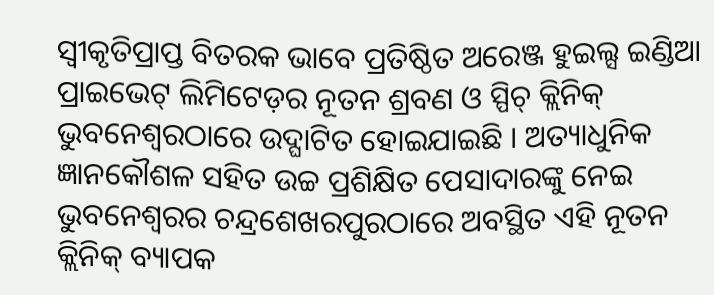ସ୍ୱୀକୃତିପ୍ରାପ୍ତ ବିତରକ ଭାବେ ପ୍ରତିଷ୍ଠିତ ଅରେଞ୍ଜ ହୁଇଲ୍ସ ଇଣ୍ଡିଆ ପ୍ରାଇଭେଟ୍ ଲିମିଟେଡ଼ର ନୂତନ ଶ୍ରବଣ ଓ ସ୍ପିଚ୍ କ୍ଲିନିକ୍ ଭୁବନେଶ୍ୱରଠାରେ ଉଦ୍ଘାଟିତ ହୋଇଯାଇଛି । ଅତ୍ୟାଧୁନିକ ଜ୍ଞାନକୌଶଳ ସହିତ ଉଚ୍ଚ ପ୍ରଶିକ୍ଷିତ ପେସାଦାରଙ୍କୁ ନେଇ ଭୁବନେଶ୍ୱରର ଚନ୍ଦ୍ରଶେଖରପୁରଠାରେ ଅବସ୍ଥିତ ଏହି ନୂତନ କ୍ଲିନିକ୍ ବ୍ୟାପକ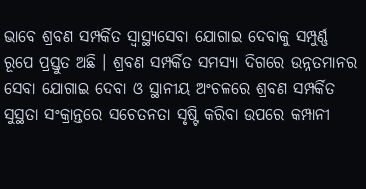ଭାବେ ଶ୍ରବଣ ସମ୍ପର୍କିତ ସ୍ୱାସ୍ଥ୍ୟସେବା ଯୋଗାଇ ଦେବାକୁ ସମ୍ପୁର୍ଣ୍ଣ ରୂପେ ପ୍ରସ୍ତୁତ ଅଛି । ଶ୍ରବଣ ସମ୍ପର୍କିତ ସମସ୍ୟା ଦିଗରେ ଉନ୍ନତମାନର ସେବା ଯୋଗାଇ ଦେବା ଓ ସ୍ଥାନୀୟ ଅଂଚଳରେ ଶ୍ରବଣ ସମ୍ପର୍କିତ ସୁସ୍ଥତା ସଂକ୍ରାନ୍ତରେ ସଚେତନତା ସୃଷ୍ଟି କରିବା ଉପରେ କମ୍ପାନୀ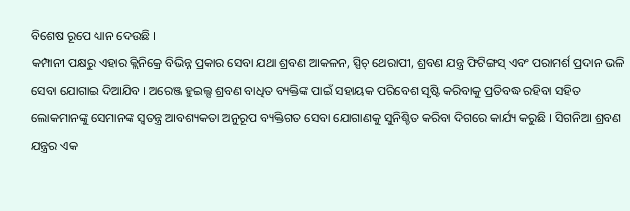ବିଶେଷ ରୂପେ ଧ୍ୟାନ ଦେଉଛି ।
କମ୍ପାନୀ ପକ୍ଷରୁ ଏହାର କ୍ଲିନିକ୍ରେ ବିଭିନ୍ନ ପ୍ରକାର ସେବା ଯଥା ଶ୍ରବଣ ଆକଳନ, ସ୍ପିଚ୍ ଥେରାପୀ, ଶ୍ରବଣ ଯନ୍ତ୍ର ଫିଟିଙ୍ଗସ୍ ଏବଂ ପରାମର୍ଶ ପ୍ରଦାନ ଭଳି ସେବା ଯୋଗାଇ ଦିଆଯିବ । ଅରେଞ୍ଜ ହୁଇଲ୍ସ ଶ୍ରବଣ ବାଧିତ ବ୍ୟକ୍ତିଙ୍କ ପାଇଁ ସହାୟକ ପରିବେଶ ସୃଷ୍ଟି କରିବାକୁ ପ୍ରତିବଦ୍ଧ ରହିବା ସହିତ ଲୋକମାନଙ୍କୁ ସେମାନଙ୍କ ସ୍ୱତନ୍ତ୍ର ଆବଶ୍ୟକତା ଅନୁରୂପ ବ୍ୟକ୍ତିଗତ ସେବା ଯୋଗାଣକୁ ସୁନିଶ୍ଚିତ କରିବା ଦିଗରେ କାର୍ଯ୍ୟ କରୁଛି । ସିଗନିଆ ଶ୍ରବଣ ଯନ୍ତ୍ରର ଏକ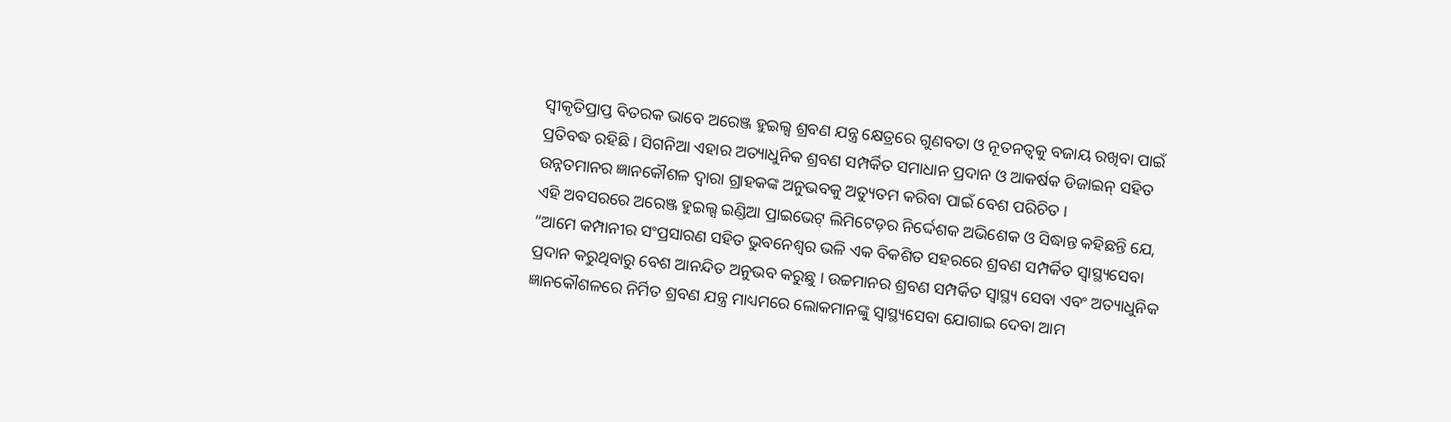ସ୍ୱୀକୃତିପ୍ରାପ୍ତ ବିତରକ ଭାବେ ଅରେଞ୍ଜ ହୁଇଲ୍ସ ଶ୍ରବଣ ଯନ୍ତ୍ର କ୍ଷେତ୍ରରେ ଗୁଣବତା ଓ ନୂତନତ୍ୱକୁ ବଜାୟ ରଖିବା ପାଇଁ ପ୍ରତିବଦ୍ଧ ରହିଛି । ସିଗନିଆ ଏହାର ଅତ୍ୟାଧୁନିକ ଶ୍ରବଣ ସମ୍ପର୍କିତ ସମାଧାନ ପ୍ରଦାନ ଓ ଆକର୍ଷକ ଡିଜାଇନ୍ ସହିତ ଉନ୍ନତମାନର ଜ୍ଞାନକୌଶଳ ଦ୍ୱାରା ଗ୍ରାହକଙ୍କ ଅନୁଭବକୁ ଅତ୍ୟୁତମ କରିବା ପାଇଁ ବେଶ ପରିଚିତ ।
ଏହି ଅବସରରେ ଅରେଞ୍ଜ ହୁଇଲ୍ସ ଇଣ୍ଡିଆ ପ୍ରାଇଭେଟ୍ ଲିମିଟେଡ଼ର ନିର୍ଦ୍ଦେଶକ ଅଭିଶେକ ଓ ସିଦ୍ଧାନ୍ତ କହିଛନ୍ତି ଯେ, “ଆମେ କମ୍ପାନୀର ସଂପ୍ରସାରଣ ସହିତ ଭୁବନେଶ୍ୱର ଭଳି ଏକ ବିକଶିତ ସହରରେ ଶ୍ରବଣ ସମ୍ପର୍କିତ ସ୍ୱାସ୍ଥ୍ୟସେବା ପ୍ରଦାନ କରୁଥିବାରୁ ବେଶ ଆନନ୍ଦିତ ଅନୁଭବ କରୁଛୁ । ଉଚ୍ଚମାନର ଶ୍ରବଣ ସମ୍ପର୍କିତ ସ୍ୱାସ୍ଥ୍ୟ ସେବା ଏବଂ ଅତ୍ୟାଧୁନିକ ଜ୍ଞାନକୌଶଳରେ ନିର୍ମିତ ଶ୍ରବଣ ଯନ୍ତ୍ର ମାଧ୍ୟମରେ ଲୋକମାନଙ୍କୁ ସ୍ୱାସ୍ଥ୍ୟସେବା ଯୋଗାଇ ଦେବା ଆମ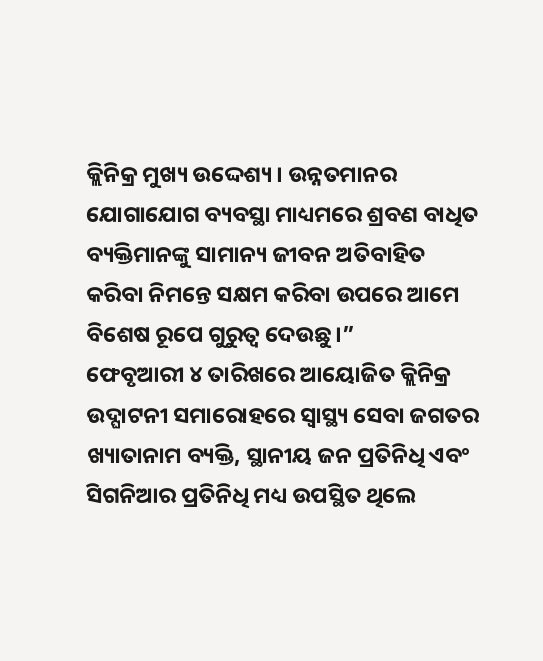କ୍ଲିନିକ୍ର ମୁଖ୍ୟ ଉଦ୍ଦେଶ୍ୟ । ଉନ୍ନତମାନର ଯୋଗାଯୋଗ ବ୍ୟବସ୍ଥା ମାଧ୍ୟମରେ ଶ୍ରବଣ ବାଧିତ ବ୍ୟକ୍ତିମାନଙ୍କୁ ସାମାନ୍ୟ ଜୀବନ ଅତିବାହିତ କରିବା ନିମନ୍ତେ ସକ୍ଷମ କରିବା ଉପରେ ଆମେ ବିଶେଷ ରୂପେ ଗୁରୁତ୍ୱ ଦେଉଛୁ ।”
ଫେବୃଆରୀ ୪ ତାରିଖରେ ଆୟୋଜିତ କ୍ଲିନିକ୍ର ଉଦ୍ଘାଟନୀ ସମାରୋହରେ ସ୍ୱାସ୍ଥ୍ୟ ସେବା ଜଗତର ଖ୍ୟାତାନାମ ବ୍ୟକ୍ତି, ସ୍ଥାନୀୟ ଜନ ପ୍ରତିନିଧି ଏବଂ ସିଗନିଆର ପ୍ରତିନିଧି ମଧ୍ୟ ଉପସ୍ଥିତ ଥିଲେ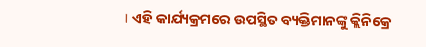। ଏହି କାର୍ଯ୍ୟକ୍ରମରେ ଉପସ୍ଥିତ ବ୍ୟକ୍ତିମାନଙ୍କୁ କ୍ଲିନିକ୍ରେ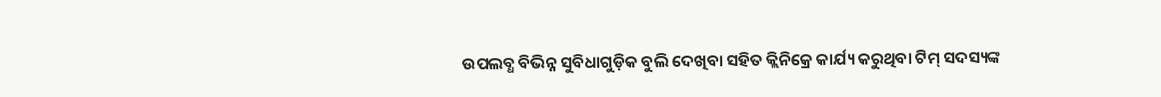ଉପଲବ୍ଧ ବିଭିନ୍ନ ସୁବିଧାଗୁଡ଼ିକ ବୁଲି ଦେଖିବା ସହିତ କ୍ଲିନିକ୍ରେ କାର୍ଯ୍ୟ କରୁଥିବା ଟିମ୍ ସଦସ୍ୟଙ୍କ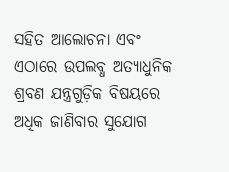ସହିତ ଆଲୋଚନା ଏବଂ ଏଠାରେ ଉପଲବ୍ଧ ଅତ୍ୟାଧୁନିକ ଶ୍ରବଣ ଯନ୍ତ୍ରଗୁଡ଼ିକ ବିଷୟରେ ଅଧିକ ଜାଣିବାର ସୁଯୋଗ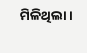ମିଳିଥିଲା ।